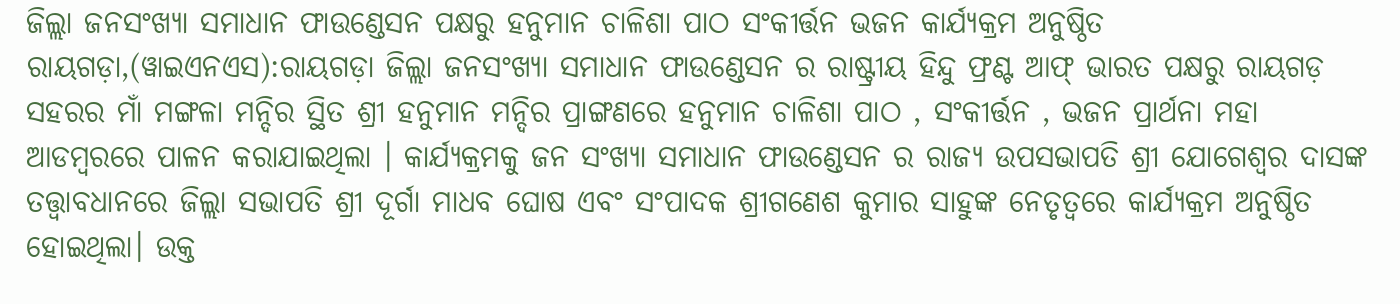ଜିଲ୍ଲା ଜନସଂଖ୍ୟା ସମାଧାନ ଫାଉଣ୍ଡେସନ ପକ୍ଷରୁ ହନୁମାନ ଚାଳିଶା ପାଠ ସଂକୀର୍ତ୍ତନ ଭଜନ କାର୍ଯ୍ୟକ୍ରମ ଅନୁଷ୍ଠିତ
ରାୟଗଡ଼ା,(ୱାଇଏନଏସ):ରାୟଗଡ଼ା ଜିଲ୍ଲା ଜନସଂଖ୍ୟା ସମାଧାନ ଫାଉଣ୍ଡେସନ ର ରାଷ୍ଟ୍ରୀୟ ହିନ୍ଦୁ ଫ୍ରଣ୍ଟ ଆଫ୍ ଭାରତ ପକ୍ଷରୁ ରାୟଗଡ଼ ସହରର ମାଁ ମଙ୍ଗଳା ମନ୍ଦିର ସ୍ଥିତ ଶ୍ରୀ ହନୁମାନ ମନ୍ଦିର ପ୍ରାଙ୍ଗଣରେ ହନୁମାନ ଚାଳିଶା ପାଠ , ସଂକୀର୍ତ୍ତନ , ଭଜନ ପ୍ରାର୍ଥନା ମହା ଆଡମ୍ବରରେ ପାଳନ କରାଯାଇଥିଲା । କାର୍ଯ୍ୟକ୍ରମକୁ ଜନ ସଂଖ୍ୟା ସମାଧାନ ଫାଉଣ୍ଡେସନ ର ରାଜ୍ୟ ଉପସଭାପତି ଶ୍ରୀ ଯୋଗେଶ୍ଵର ଦାସଙ୍କ ତତ୍ତ୍ଵାବଧାନରେ ଜିଲ୍ଲା ସଭାପତି ଶ୍ରୀ ଦୂର୍ଗା ମାଧବ ଘୋଷ ଏବଂ ସଂପାଦକ ଶ୍ରୀଗଣେଶ କୁମାର ସାହୁଙ୍କ ନେତୃତ୍ୱରେ କାର୍ଯ୍ୟକ୍ରମ ଅନୁଷ୍ଠିତ ହୋଇଥିଲା। ଉକ୍ତ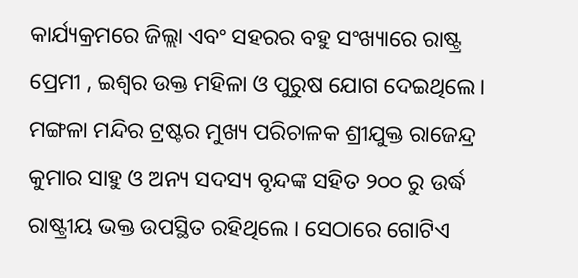କାର୍ଯ୍ୟକ୍ରମରେ ଜିଲ୍ଲା ଏବଂ ସହରର ବହୁ ସଂଖ୍ୟାରେ ରାଷ୍ଟ୍ର ପ୍ରେମୀ , ଇଶ୍ଵର ଉକ୍ତ ମହିଳା ଓ ପୁରୁଷ ଯୋଗ ଦେଇଥିଲେ। ମଙ୍ଗଳା ମନ୍ଦିର ଟ୍ରଷ୍ଟର ମୁଖ୍ୟ ପରିଚାଳକ ଶ୍ରୀଯୁକ୍ତ ରାଜେନ୍ଦ୍ର କୁମାର ସାହୁ ଓ ଅନ୍ୟ ସଦସ୍ୟ ବୃନ୍ଦଙ୍କ ସହିତ ୨୦୦ ରୁ ଉର୍ଦ୍ଧ ରାଷ୍ଟ୍ରୀୟ ଭକ୍ତ ଉପସ୍ଥିତ ରହିଥିଲେ । ସେଠାରେ ଗୋଟିଏ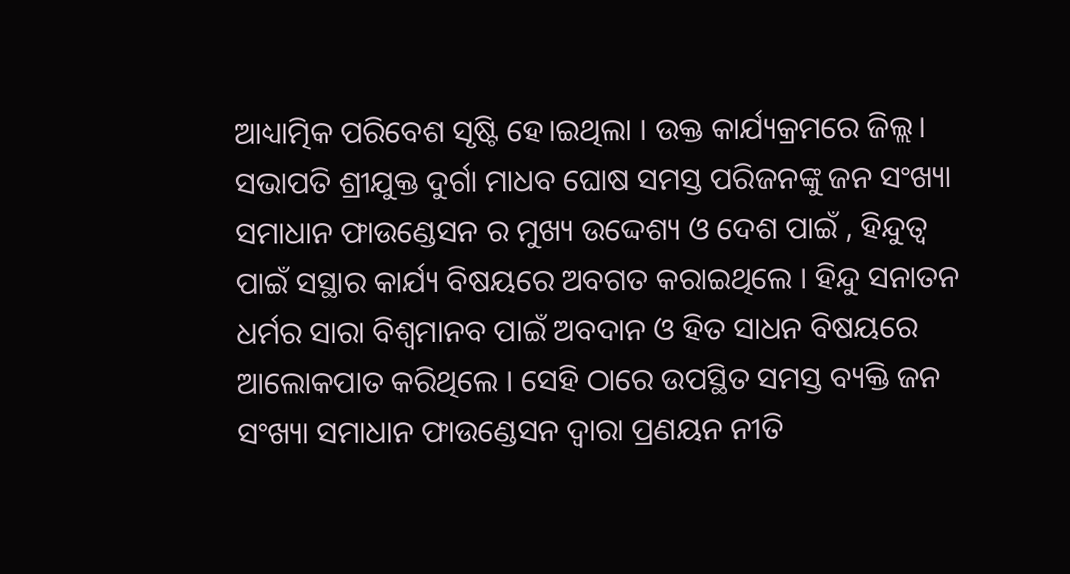ଆଧ୍ୟାତ୍ମିକ ପରିବେଶ ସୃଷ୍ଟି ହେ।ଇଥିଲା । ଉକ୍ତ କାର୍ଯ୍ୟକ୍ରମରେ ଜିଲ୍ଲ। ସଭାପତି ଶ୍ରୀଯୁକ୍ତ ଦୁର୍ଗା ମାଧବ ଘୋଷ ସମସ୍ତ ପରିଜନଙ୍କୁ ଜନ ସଂଖ୍ୟା ସମାଧାନ ଫାଉଣ୍ଡେସନ ର ମୁଖ୍ୟ ଉଦ୍ଦେଶ୍ୟ ଓ ଦେଶ ପାଇଁ , ହିନ୍ଦୁତ୍ଵ ପାଇଁ ସସ୍ଥାର କାର୍ଯ୍ୟ ବିଷୟରେ ଅବଗତ କରାଇଥିଲେ । ହିନ୍ଦୁ ସନାତନ ଧର୍ମର ସାରା ବିଶ୍ୱମାନବ ପାଇଁ ଅବଦାନ ଓ ହିତ ସାଧନ ବିଷୟରେ ଆଲୋକପାତ କରିଥିଲେ । ସେହି ଠାରେ ଉପସ୍ଥିତ ସମସ୍ତ ବ୍ୟକ୍ତି ଜନ ସଂଖ୍ୟା ସମାଧାନ ଫାଉଣ୍ଡେସନ ଦ୍ଵାରା ପ୍ରଣୟନ ନୀତି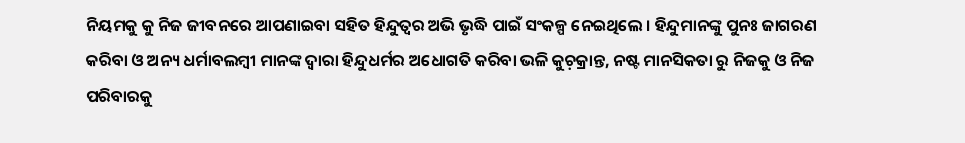ନିୟମକୁ କୁ ନିଜ ଜୀବନରେ ଆପଣାଇବା ସହିତ ହିନ୍ଦୁତ୍ବର ଅଭି ଭୃଦ୍ଧି ପାଇଁ ସଂକଳ୍ପ ନେଇଥିଲେ । ହିନ୍ଦୁମାନଙ୍କୁ ପୁନଃ ଜାଗରଣ କରିବା ଓ ଅନ୍ୟ ଧର୍ମାବଲମ୍ବୀ ମାନଙ୍କ ଦ୍ଵାରା ହିନ୍ଦୁଧର୍ମର ଅଧୋଗତି କରିବା ଭଳି କୁଚ଼କ୍ରାନ୍ତ, ନଷ୍ଟ ମାନସିକତା ରୁ ନିଜକୁ ଓ ନିଜ ପରିବାରକୁ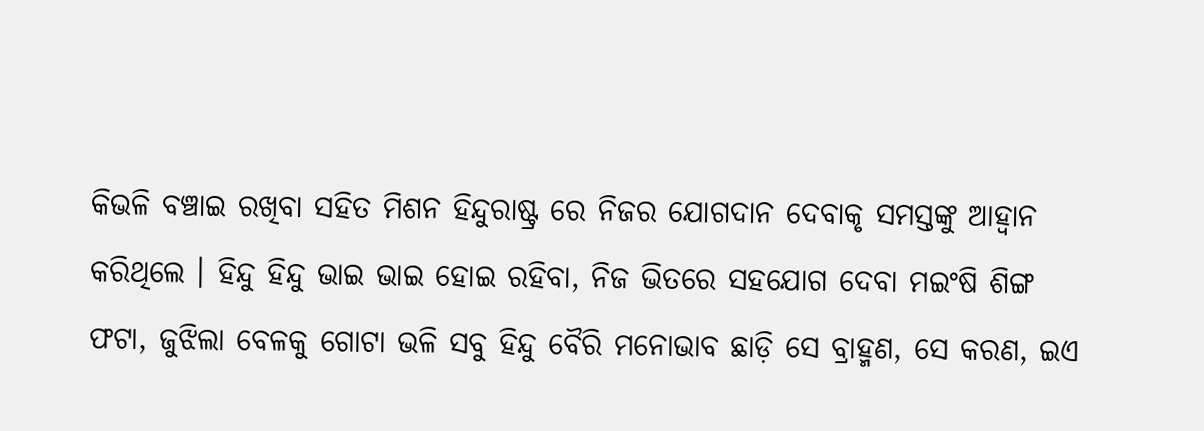କିଭଳି ବଞ୍ଚାଇ ରଖିବା ସହିତ ମିଶନ ହିନ୍ଦୁରାଷ୍ଟ୍ର ରେ ନିଜର ଯୋଗଦାନ ଦେବାକୃ ସମସ୍ତଙ୍କୁ ଆହ୍ଵାନ କରିଥିଲେ । ହିନ୍ଦୁ ହିନ୍ଦୁ ଭାଇ ଭାଇ ହୋଇ ରହିବା, ନିଜ ଭିତରେ ସହଯୋଗ ଦେବା ମଇଂଷି ଶିଙ୍ଗ ଫଟା, ଜୁଝିଲା ବେଳକୁ ଗୋଟା ଭଳି ସବୁ ହିନ୍ଦୁ ବୈରି ମନୋଭାବ ଛାଡ଼ି ସେ ବ୍ରାହ୍ମଣ, ସେ କରଣ, ଇଏ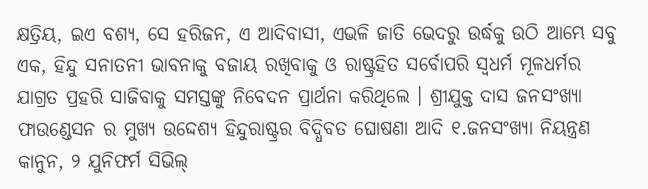କ୍ଷତ୍ରିୟ, ଇଏ ବଶ୍ୟ, ସେ ହରିଜନ, ଏ ଆଦିବାସୀ, ଏଭଳି ଜାତି ଭେଦରୁ ଉର୍ଦ୍ଧକୁ ଉଠି ଆମ୍ଭେ ସବୁ ଏକ, ହିନ୍ଦୁ ସନାତନୀ ଭାବନାକୁ ବଜାୟ ରଖିବାକୁ ଓ ରାଷ୍ଟ୍ରହିତ ସର୍ବୋପରି ସ୍ୱଧର୍ମ ମୂଳଧର୍ମର ଯାଗ୍ରତ ପ୍ରହରି ସାଜିବାକୁ ସମସ୍ତଙ୍କୁ ନିବେଦନ ପ୍ରାର୍ଥନା କରିଥିଲେ । ଶ୍ରୀଯୁକ୍ତ ଦାସ ଜନସଂଖ୍ୟା ଫାଉଣ୍ଡେସନ ର ମୁଖ୍ୟ ଉଦ୍ଦେଶ୍ୟ ହିନ୍ଦୁରାଷ୍ଟ୍ରର ବିଦ୍ଧିବତ ଘୋଷଣା ଆଦି ୧.ଜନସଂଖ୍ୟା ନିୟନ୍ତ୍ରଣ କାନୁନ, ୨ ଯୁନିଫର୍ମ ସିଭିଲ୍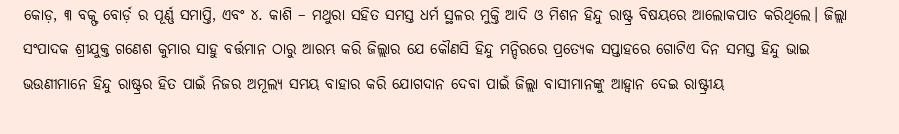କୋଡ଼, ୩ ବକ୍ଫ ବୋର୍ଡ଼ ର ପୂର୍ଣ୍ଣ ସମାପ୍ତି, ଏବଂ ୪. କାଶି – ମଥୁରା ସହିତ ସମସ୍ତ ଧର୍ମ ସ୍ଥଳର ମୁକ୍ତି ଆଦି ଓ ମିଶନ ହିନ୍ଦୁ ରାଷ୍ଟ୍ର ବିଷୟରେ ଆଲୋକପାତ କରିଥିଲେ। ଜିଲ୍ଲା ସଂପାଦକ ଶ୍ରୀଯୁକ୍ତ ଗଣେଶ କୁମାର ସାହୁ ବର୍ତ୍ତମାନ ଠାରୁ ଆରମ୍ଭ କରି ଜିଲ୍ଲାର ଯେ କୌଣସି ହିନ୍ଦୁ ମନ୍ଦିରରେ ପ୍ରତ୍ୟେକ ସପ୍ତାହରେ ଗୋଟିଏ ଦିନ ସମସ୍ତ ହିନ୍ଦୁ ଭାଇ ଭଉଣୀମାନେ ହିନ୍ଦୁ ରାଷ୍ଟ୍ରର ହିତ ପାଇଁ ନିଜର ଅମୂଲ୍ୟ ସମୟ ବାହାର କରି ଯୋଗଦାନ ଦେବା ପାଇଁ ଜିଲ୍ଲା ବାସୀମାନଙ୍କୁ ଆହ୍ଵାନ ଦେଇ ରାଷ୍ଟ୍ରୀୟ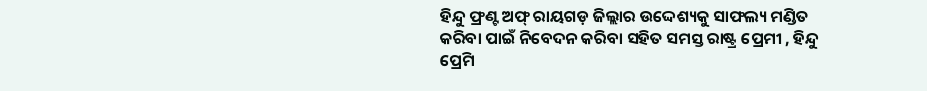ହିନ୍ଦୁ ଫ୍ରଣ୍ଟ ଅଫ୍ ରାୟଗଡ଼ ଜିଲ୍ଲାର ଉଦ୍ଦେଶ୍ୟକୁ ସାଫଲ୍ୟ ମଣ୍ଡିତ କରିବା ପାଇଁ ନିବେଦନ କରିବା ସହିତ ସମସ୍ତ ରାଷ୍ଟ୍ର ପ୍ରେମୀ , ହିନ୍ଦୁ ପ୍ରେମି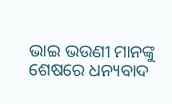ଭାଇ ଭଉଣୀ ମାନଙ୍କୁ ଶେଷରେ ଧନ୍ୟବାଦ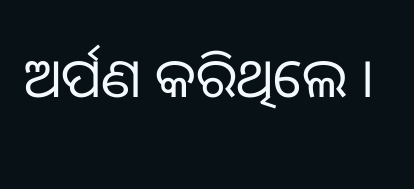ଅର୍ପଣ କରିଥିଲେ ।